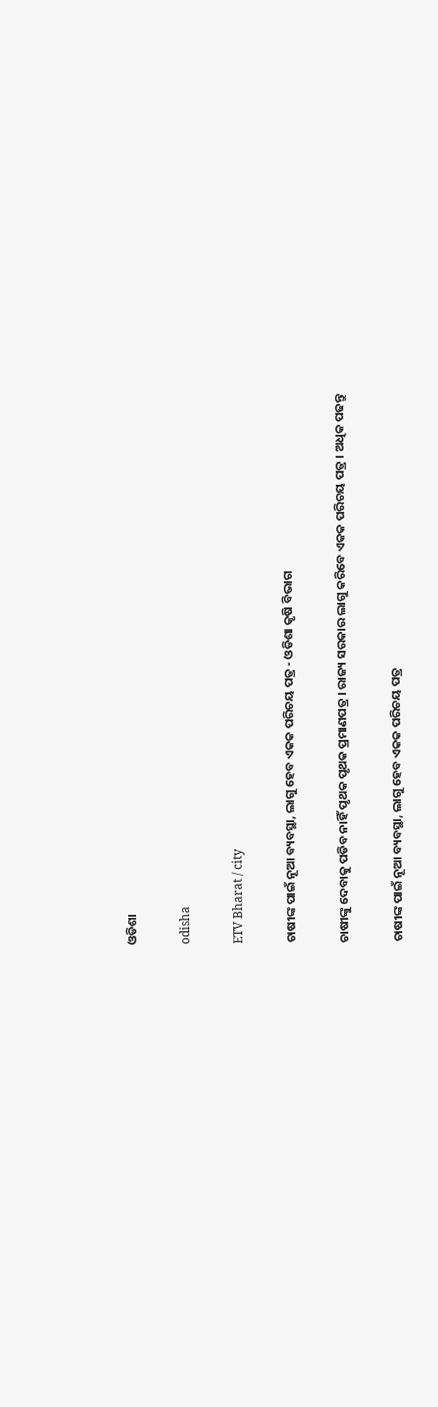ଓଡିଶା

odisha

ETV Bharat / city

ଚାଷୀଙ୍କ ପାଇଁ ନୂଆ ବ୍ୟବସ୍ଥା, ଲାଗୁ ହେବ ଏକକ ପରିଚୟ ପତ୍ର - ଓଡିଶା କୃଷି ବିଭାଗ

ଚାଷୀଙ୍କୁ ଦେବାକୁ ପଡିବ ନାହିଁ ପୃଥକ ପୃଥକ ପ୍ରମାଣପତ୍ର । ରାଜ୍ୟ ସରକାର ଲାଗୁ କରିବେ ଏକକ ପରିଚୟ ପତ୍ର । ଅଧିକ ପଢନ୍ତୁ

ଚାଷୀଙ୍କ ପାଇଁ ନୂଆ ବ୍ୟବସ୍ଥା, ଲାଗୁ ହେବ ଏକକ ପରିଚୟ ପତ୍ର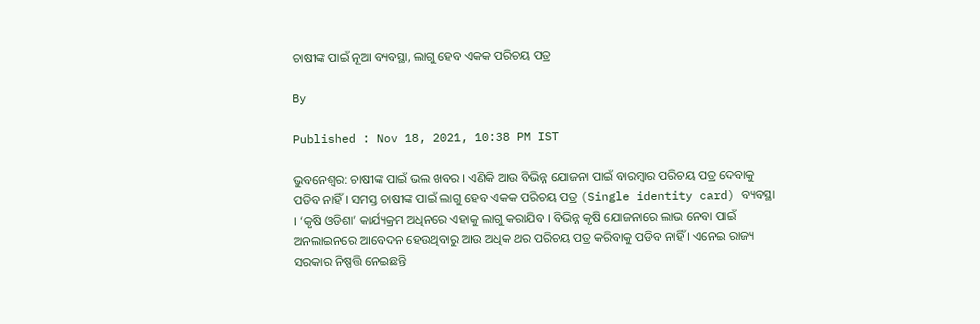ଚାଷୀଙ୍କ ପାଇଁ ନୂଆ ବ୍ୟବସ୍ଥା, ଲାଗୁ ହେବ ଏକକ ପରିଚୟ ପତ୍ର

By

Published : Nov 18, 2021, 10:38 PM IST

ଭୁବନେଶ୍ବର: ଚାଷୀଙ୍କ ପାଇଁ ଭଲ ଖବର । ଏଣିକି ଆଉ ବିଭିନ୍ନ ଯୋଜନା ପାଇଁ ବାରମ୍ବାର ପରିଚୟ ପତ୍ର ଦେବାକୁ ପଡିବ ନାହିଁ । ସମସ୍ତ ଚାଷୀଙ୍କ ପାଇଁ ଲାଗୁ ହେବ ଏକକ ପରିଚୟ ପତ୍ର (Single identity card) ବ୍ୟବସ୍ଥା । ‘କୃଷି ଓଡିଶା’ କାର୍ଯ୍ୟକ୍ରମ ଅଧିନରେ ଏହାକୁ ଲାଗୁ କରାଯିବ । ବିଭିନ୍ନ କୃଷି ଯୋଜନାରେ ଲାଭ ନେବା ପାଇଁ ଅନଲାଇନରେ ଆବେଦନ ହେଉଥିବାରୁ ଆଉ ଅଧିକ ଥର ପରିଚୟ ପତ୍ର କରିବାକୁ ପଡିବ ନାହିଁ । ଏନେଇ ରାଜ୍ୟ ସରକାର ନିଷ୍ପତ୍ତି ନେଇଛନ୍ତି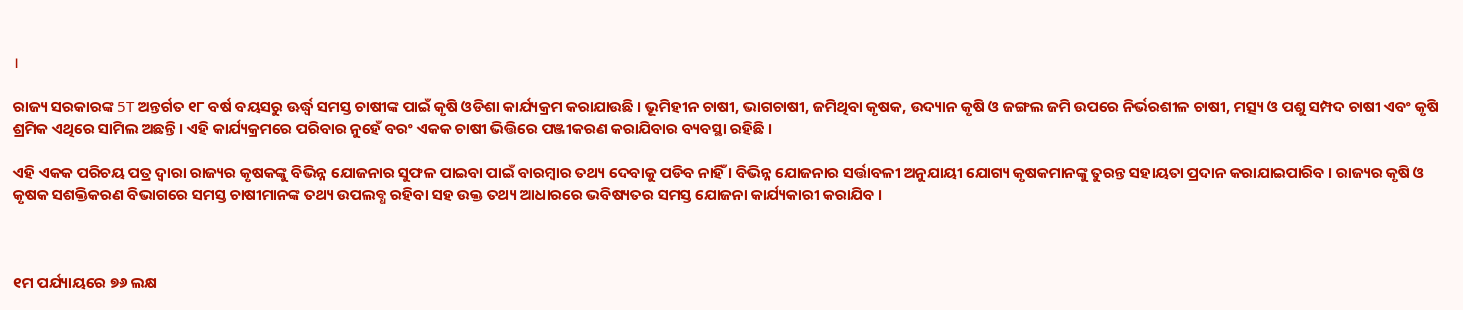।

ରାଜ୍ୟ ସରକାରଙ୍କ 5T ଅନ୍ତର୍ଗତ ୧୮ ବର୍ଷ ବୟସରୁ ଊର୍ଦ୍ଧ୍ଵ ସମସ୍ତ ଚାଷୀଙ୍କ ପାଇଁ କୃଷି ଓଡିଶା କାର୍ଯ୍ୟକ୍ରମ କରାଯାଉଛି । ଭୂମିହୀନ ଚାଷୀ, ଭାଗଚାଷୀ, ଜମିଥିବା କୃଷକ, ଉଦ୍ୟାନ କୃଷି ଓ ଜଙ୍ଗଲ ଜମି ଉପରେ ନିର୍ଭରଶୀଳ ଚାଷୀ, ମତ୍ସ୍ୟ ଓ ପଶୁ ସମ୍ପଦ ଚାଷୀ ଏବଂ କୃଷି ଶ୍ରମିକ ଏଥିରେ ସାମିଲ ଅଛନ୍ତି । ଏହି କାର୍ଯ୍ୟକ୍ରମରେ ପରିବାର ନୁହେଁ ବରଂ ଏକକ ଚାଷୀ ଭିତ୍ତିରେ ପଞ୍ଜୀକରଣ କରାଯିବାର ବ୍ୟବସ୍ଥା ରହିଛି ।

ଏହି ଏକକ ପରିଚୟ ପତ୍ର ଦ୍ଵାରା ରାଜ୍ୟର କୃଷକଙ୍କୁ ବିଭିନ୍ନ ଯୋଜନାର ସୁଫଳ ପାଇବା ପାଇଁ ବାରମ୍ବାର ତଥ୍ୟ ଦେବାକୁ ପଡିବ ନାହିଁ । ବିଭିନ୍ନ ଯୋଜନାର ସର୍ତ୍ତାବଳୀ ଅନୁଯାୟୀ ଯୋଗ୍ୟ କୃଷକମାନଙ୍କୁ ତୁରନ୍ତ ସହାୟତା ପ୍ରଦାନ କରାଯାଇପାରିବ । ରାଜ୍ୟର କୃଷି ଓ କୃଷକ ସଶକ୍ତିକରଣ ବିଭାଗରେ ସମସ୍ତ ଚାଷୀମାନଙ୍କ ତଥ୍ୟ ଉପଲବ୍ଧ ରହିବା ସହ ଉକ୍ତ ତଥ୍ୟ ଆଧାରରେ ଭବିଷ୍ୟତର ସମସ୍ତ ଯୋଜନା କାର୍ଯ୍ୟକାରୀ କରାଯିବ ।



୧ମ ପର୍ଯ୍ୟାୟରେ ୭୬ ଲକ୍ଷ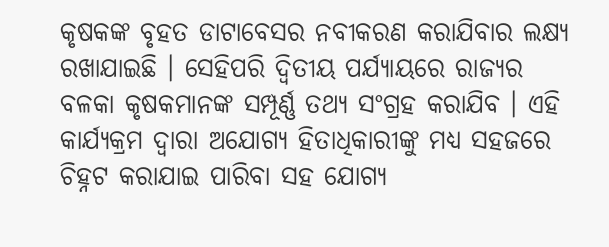କୃଷକଙ୍କ ବୃହତ ଡାଟାବେସର ନବୀକରଣ କରାଯିବାର ଲକ୍ଷ୍ୟ ରଖାଯାଇଛି । ସେହିପରି ଦ୍ଵିତୀୟ ପର୍ଯ୍ୟାୟରେ ରାଜ୍ୟର ବଳକା କୃଷକମାନଙ୍କ ସମ୍ପୂର୍ଣ୍ଣ ତଥ୍ୟ ସଂଗ୍ରହ କରାଯିବ । ଏହି କାର୍ଯ୍ୟକ୍ରମ ଦ୍ଵାରା ଅଯୋଗ୍ୟ ହିତାଧିକାରୀଙ୍କୁ ମଧ୍ୟ ସହଜରେ ଚିହ୍ନଟ କରାଯାଇ ପାରିବା ସହ ଯୋଗ୍ୟ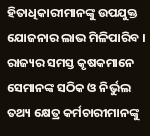ହିତାଧିକାରୀମାନଙ୍କୁ ଉପଯୁକ୍ତ ଯୋଜନାର ଲାଭ ମିଳିପାରିବ । ରାଜ୍ୟର ସମସ୍ତ କୃଷକମାନେ ସେମାନଙ୍କ ସଠିକ ଓ ନିର୍ଭୁଲ ତଥ୍ୟ କ୍ଷେତ୍ର କର୍ମଚାରୀମାନଙ୍କୁ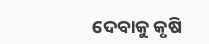ଦେବାକୁ କୃଷି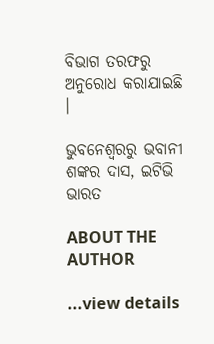ବିଭାଗ ତରଫରୁ ଅନୁରୋଧ କରାଯାଇଛି ।

ଭୁବନେଶ୍ବରରୁ ଭବାନୀ ଶଙ୍କର ଦାସ, ଇଟିଭି ଭାରତ

ABOUT THE AUTHOR

...view details